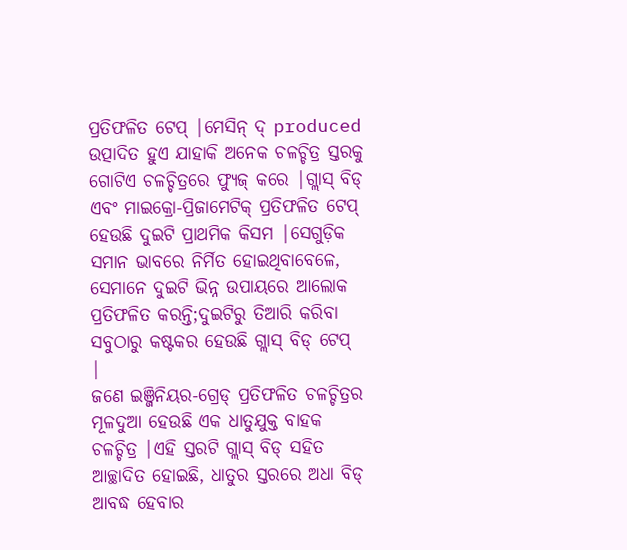ପ୍ରତିଫଳିତ ଟେପ୍ |ମେସିନ୍ ଦ୍ produced ଉତ୍ପାଦିତ ହୁଏ ଯାହାକି ଅନେକ ଚଳଚ୍ଚିତ୍ର ସ୍ତରକୁ ଗୋଟିଏ ଚଳଚ୍ଚିତ୍ରରେ ଫ୍ୟୁଜ୍ କରେ |ଗ୍ଲାସ୍ ବିଡ୍ ଏବଂ ମାଇକ୍ରୋ-ପ୍ରିଜାମେଟିକ୍ ପ୍ରତିଫଳିତ ଟେପ୍ ହେଉଛି ଦୁଇଟି ପ୍ରାଥମିକ କିସମ |ସେଗୁଡ଼ିକ ସମାନ ଭାବରେ ନିର୍ମିତ ହୋଇଥିବାବେଳେ, ସେମାନେ ଦୁଇଟି ଭିନ୍ନ ଉପାୟରେ ଆଲୋକ ପ୍ରତିଫଳିତ କରନ୍ତି;ଦୁଇଟିରୁ ତିଆରି କରିବା ସବୁଠାରୁ କଷ୍ଟକର ହେଉଛି ଗ୍ଲାସ୍ ବିଡ୍ ଟେପ୍ |
ଜଣେ ଇଞ୍ଜିନିୟର-ଗ୍ରେଡ୍ ପ୍ରତିଫଳିତ ଚଳଚ୍ଚିତ୍ରର ମୂଳଦୁଆ ହେଉଛି ଏକ ଧାତୁଯୁକ୍ତ ବାହକ ଚଳଚ୍ଚିତ୍ର |ଏହି ସ୍ତରଟି ଗ୍ଲାସ୍ ବିଡ୍ ସହିତ ଆଚ୍ଛାଦିତ ହୋଇଛି, ଧାତୁର ସ୍ତରରେ ଅଧା ବିଡ୍ ଆବଦ୍ଧ ହେବାର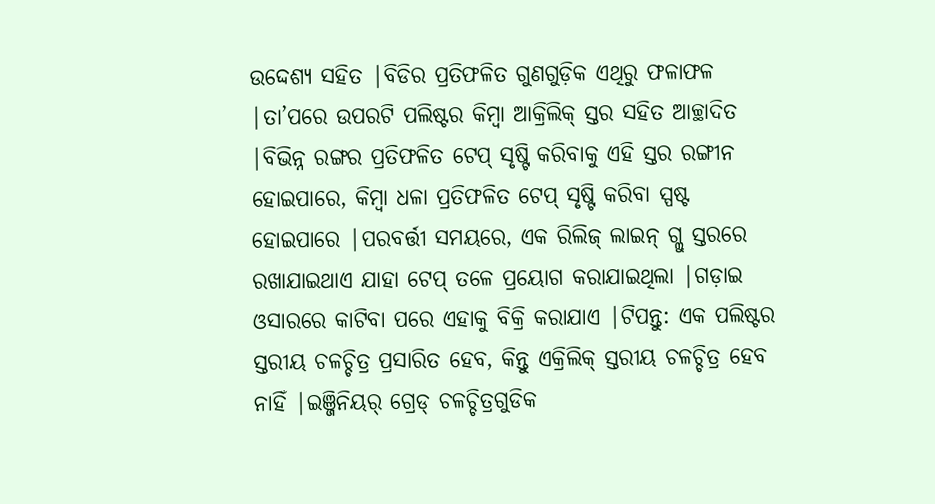ଉଦ୍ଦେଶ୍ୟ ସହିତ |ବିଡିର ପ୍ରତିଫଳିତ ଗୁଣଗୁଡ଼ିକ ଏଥିରୁ ଫଳାଫଳ |ତା’ପରେ ଉପରଟି ପଲିଷ୍ଟର କିମ୍ବା ଆକ୍ରିଲିକ୍ ସ୍ତର ସହିତ ଆଚ୍ଛାଦିତ |ବିଭିନ୍ନ ରଙ୍ଗର ପ୍ରତିଫଳିତ ଟେପ୍ ସୃଷ୍ଟି କରିବାକୁ ଏହି ସ୍ତର ରଙ୍ଗୀନ ହୋଇପାରେ, କିମ୍ବା ଧଳା ପ୍ରତିଫଳିତ ଟେପ୍ ସୃଷ୍ଟି କରିବା ସ୍ପଷ୍ଟ ହୋଇପାରେ |ପରବର୍ତ୍ତୀ ସମୟରେ, ଏକ ରିଲିଜ୍ ଲାଇନ୍ ଗ୍ଲୁ ସ୍ତରରେ ରଖାଯାଇଥାଏ ଯାହା ଟେପ୍ ତଳେ ପ୍ରୟୋଗ କରାଯାଇଥିଲା |ଗଡ଼ାଇ ଓସାରରେ କାଟିବା ପରେ ଏହାକୁ ବିକ୍ରି କରାଯାଏ |ଟିପନ୍ତୁ: ଏକ ପଲିଷ୍ଟର ସ୍ତରୀୟ ଚଳଚ୍ଚିତ୍ର ପ୍ରସାରିତ ହେବ, କିନ୍ତୁ ଏକ୍ରିଲିକ୍ ସ୍ତରୀୟ ଚଳଚ୍ଚିତ୍ର ହେବ ନାହିଁ |ଇଞ୍ଜିନିୟର୍ ଗ୍ରେଡ୍ ଚଳଚ୍ଚିତ୍ରଗୁଡିକ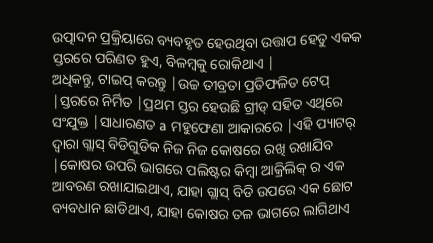ଉତ୍ପାଦନ ପ୍ରକ୍ରିୟାରେ ବ୍ୟବହୃତ ହେଉଥିବା ଉତ୍ତାପ ହେତୁ ଏକକ ସ୍ତରରେ ପରିଣତ ହୁଏ, ବିଳମ୍ବକୁ ରୋକିଥାଏ |
ଅଧିକନ୍ତୁ, ଟାଇପ୍ କରନ୍ତୁ |ଉଚ୍ଚ ତୀବ୍ରତା ପ୍ରତିଫଳିତ ଟେପ୍ |ସ୍ତରରେ ନିର୍ମିତ |ପ୍ରଥମ ସ୍ତର ହେଉଛି ଗ୍ରୀଡ୍ ସହିତ ଏଥିରେ ସଂଯୁକ୍ତ |ସାଧାରଣତ a ମହୁଫେଣା ଆକାରରେ |ଏହି ପ୍ୟାଟର୍ ଦ୍ୱାରା ଗ୍ଲାସ୍ ବିଡିଗୁଡିକ ନିଜ ନିଜ କୋଷରେ ରଖି ରଖାଯିବ |କୋଷର ଉପରି ଭାଗରେ ପଲିଷ୍ଟର କିମ୍ବା ଆକ୍ରିଲିକ୍ ର ଏକ ଆବରଣ ରଖାଯାଇଥାଏ, ଯାହା ଗ୍ଲାସ୍ ବିଡି ଉପରେ ଏକ ଛୋଟ ବ୍ୟବଧାନ ଛାଡିଥାଏ, ଯାହା କୋଷର ତଳ ଭାଗରେ ଲାଗିଥାଏ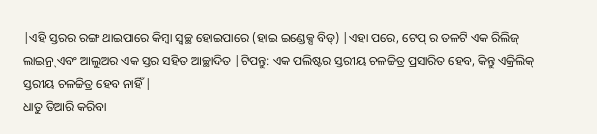|ଏହି ସ୍ତରର ରଙ୍ଗ ଥାଇପାରେ କିମ୍ବା ସ୍ୱଚ୍ଛ ହୋଇପାରେ (ହାଇ ଇଣ୍ଡେକ୍ସ ବିଡ୍) |ଏହା ପରେ, ଟେପ୍ ର ତଳଟି ଏକ ରିଲିଜ୍ ଲାଇନ୍ର୍ ଏବଂ ଆଲୁଅର ଏକ ସ୍ତର ସହିତ ଆଚ୍ଛାଦିତ |ଟିପନ୍ତୁ: ଏକ ପଲିଷ୍ଟର ସ୍ତରୀୟ ଚଳଚ୍ଚିତ୍ର ପ୍ରସାରିତ ହେବ, କିନ୍ତୁ ଏକ୍ରିଲିକ୍ ସ୍ତରୀୟ ଚଳଚ୍ଚିତ୍ର ହେବ ନାହିଁ |
ଧାତୁ ତିଆରି କରିବା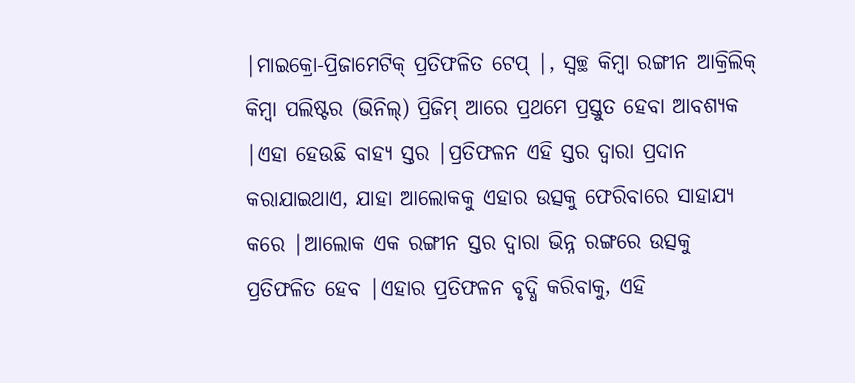|ମାଇକ୍ରୋ-ପ୍ରିଜାମେଟିକ୍ ପ୍ରତିଫଳିତ ଟେପ୍ |, ସ୍ୱଚ୍ଛ କିମ୍ବା ରଙ୍ଗୀନ ଆକ୍ରିଲିକ୍ କିମ୍ବା ପଲିଷ୍ଟର (ଭିନିଲ୍) ପ୍ରିଜିମ୍ ଆରେ ପ୍ରଥମେ ପ୍ରସ୍ତୁତ ହେବା ଆବଶ୍ୟକ |ଏହା ହେଉଛି ବାହ୍ୟ ସ୍ତର |ପ୍ରତିଫଳନ ଏହି ସ୍ତର ଦ୍ୱାରା ପ୍ରଦାନ କରାଯାଇଥାଏ, ଯାହା ଆଲୋକକୁ ଏହାର ଉତ୍ସକୁ ଫେରିବାରେ ସାହାଯ୍ୟ କରେ |ଆଲୋକ ଏକ ରଙ୍ଗୀନ ସ୍ତର ଦ୍ୱାରା ଭିନ୍ନ ରଙ୍ଗରେ ଉତ୍ସକୁ ପ୍ରତିଫଳିତ ହେବ |ଏହାର ପ୍ରତିଫଳନ ବୃଦ୍ଧି କରିବାକୁ, ଏହି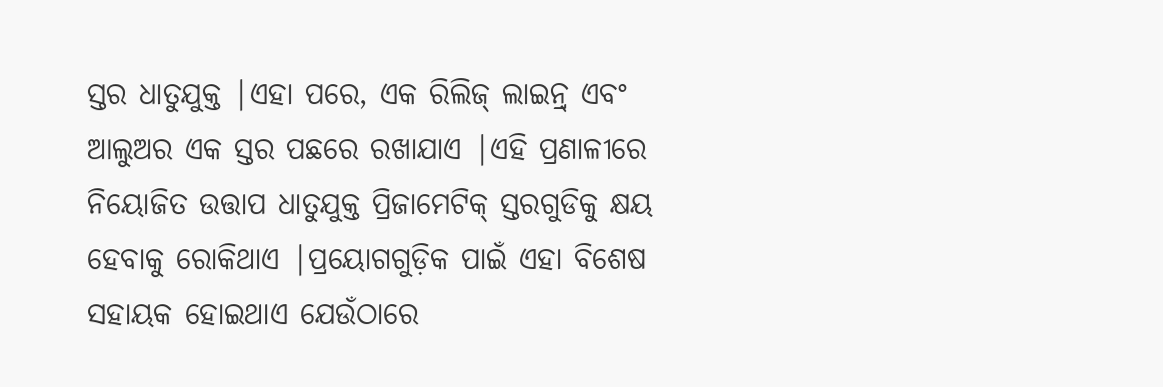ସ୍ତର ଧାତୁଯୁକ୍ତ |ଏହା ପରେ, ଏକ ରିଲିଜ୍ ଲାଇନ୍ର୍ ଏବଂ ଆଲୁଅର ଏକ ସ୍ତର ପଛରେ ରଖାଯାଏ |ଏହି ପ୍ରଣାଳୀରେ ନିୟୋଜିତ ଉତ୍ତାପ ଧାତୁଯୁକ୍ତ ପ୍ରିଜାମେଟିକ୍ ସ୍ତରଗୁଡିକୁ କ୍ଷୟ ହେବାକୁ ରୋକିଥାଏ |ପ୍ରୟୋଗଗୁଡ଼ିକ ପାଇଁ ଏହା ବିଶେଷ ସହାୟକ ହୋଇଥାଏ ଯେଉଁଠାରେ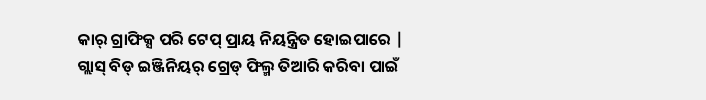କାର୍ ଗ୍ରାଫିକ୍ସ ପରି ଟେପ୍ ପ୍ରାୟ ନିୟନ୍ତ୍ରିତ ହୋଇପାରେ |
ଗ୍ଲାସ୍ ବିଡ୍ ଇଞ୍ଜିନିୟର୍ ଗ୍ରେଡ୍ ଫିଲ୍ମ ତିଆରି କରିବା ପାଇଁ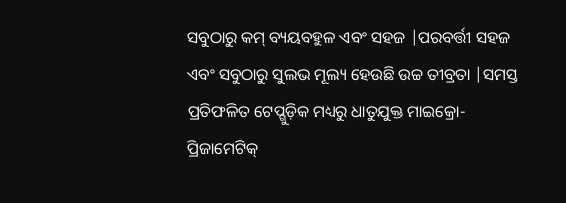ସବୁଠାରୁ କମ୍ ବ୍ୟୟବହୁଳ ଏବଂ ସହଜ |ପରବର୍ତ୍ତୀ ସହଜ ଏବଂ ସବୁଠାରୁ ସୁଲଭ ମୂଲ୍ୟ ହେଉଛି ଉଚ୍ଚ ତୀବ୍ରତା |ସମସ୍ତ ପ୍ରତିଫଳିତ ଟେପ୍ଗୁଡ଼ିକ ମଧ୍ୟରୁ ଧାତୁଯୁକ୍ତ ମାଇକ୍ରୋ-ପ୍ରିଜାମେଟିକ୍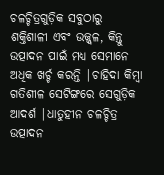ଚଳଚ୍ଚିତ୍ରଗୁଡ଼ିକ ସବୁଠାରୁ ଶକ୍ତିଶାଳୀ ଏବଂ ଉଜ୍ଜ୍ୱଳ, କିନ୍ତୁ ଉତ୍ପାଦନ ପାଇଁ ମଧ୍ୟ ସେମାନେ ଅଧିକ ଖର୍ଚ୍ଚ କରନ୍ତି |ଚାହିଦା କିମ୍ବା ଗତିଶୀଳ ସେଟିଙ୍ଗରେ ସେଗୁଡ଼ିକ ଆଦର୍ଶ |ଧାତୁହୀନ ଚଳଚ୍ଚିତ୍ର ଉତ୍ପାଦନ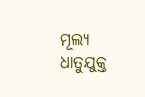ମୂଲ୍ୟ ଧାତୁଯୁକ୍ତ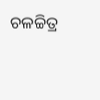ଚଳଚ୍ଚିତ୍ର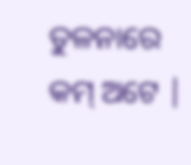ତୁଳନାରେ କମ୍ ଅଟେ |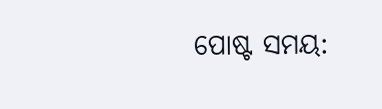ପୋଷ୍ଟ ସମୟ: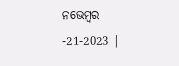ନଭେମ୍ବର -21-2023 |